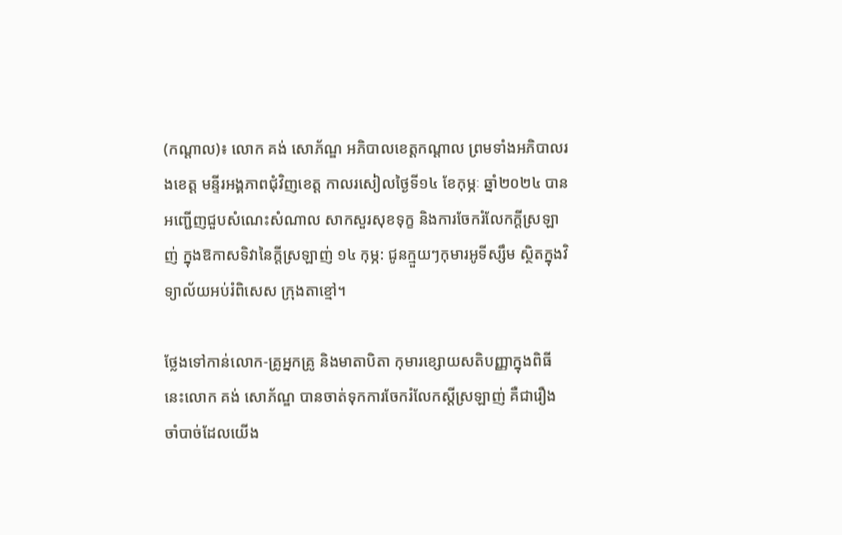(កណ្តាល)៖ លោក គង់ សោភ័ណ្ឌ អភិបាលខេត្តកណ្ដាល ព្រមទាំងអភិបាលរងខេត្ត មន្ទីរអង្គភាពជុំវិញខេត្ត កាលរសៀលថ្ងៃទី១៤ ខែកុម្ភៈ ឆ្នាំ២០២៤ បានអញ្ជើញជួបសំណេះសំណាល សាកសួរសុខទុក្ខ និងការចែករំលែកក្ដីស្រឡាញ់ ក្នុងឱកាសទិវានៃក្តីស្រឡាញ់ ១៤ កុម្ភ: ជូនក្មួយៗកុមារអូទីស្សឹម ស្ថិតក្នុងវិទ្យាល័យអប់រំពិសេស ក្រុងតាខ្មៅ។

ថ្លែងទៅកាន់លោក-គ្រូអ្នកគ្រូ និងមាតាបិតា កុមារខ្សោយសតិបញ្ញាក្នុងពិធីនេះលោក គង់ សោភ័ណ្ឌ បានចាត់ទុកការចែករំលែកស្តីស្រឡាញ់ គឺជារឿងចាំបាច់ដែលយើង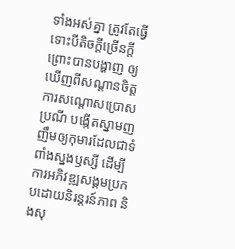ទាំងអស់គ្នា ត្រូវតែធ្វើទោះបីតិចក្ដីច្រើនក្ដី ព្រោះបានបង្ហាញ ឲ្យឃើញពីសណ្ដានចិត្ត ការសណ្ដោសប្រោសប្រណី បង្កើតស្នាមញញឹមឲ្យកុមារដែលជាទំពាំងស្នងឫស្សី ដើម្បីការអភិវឌ្ឍសង្គមប្រកបដោយនិរន្តរន៍ភាព និងសុ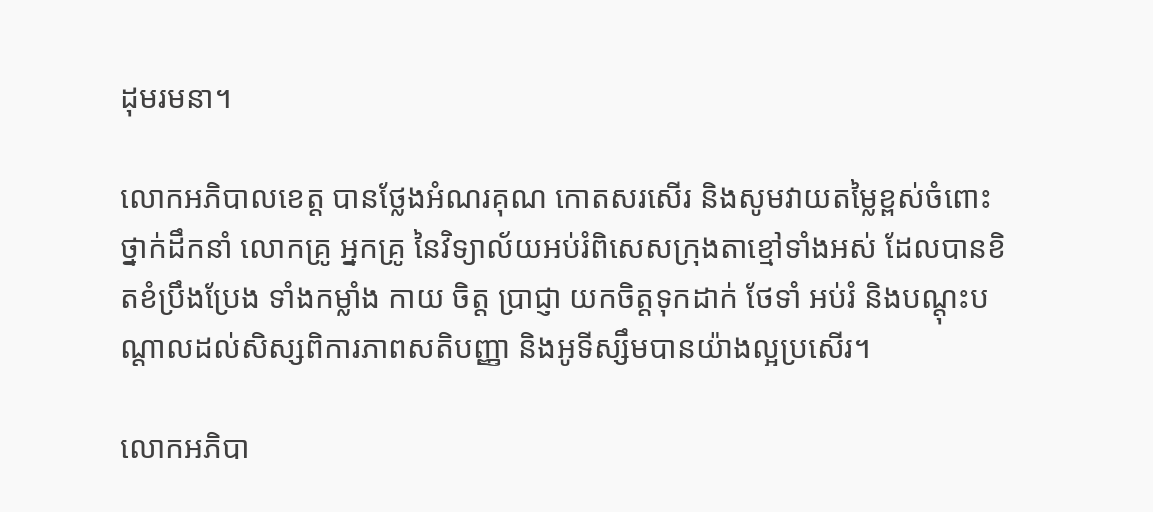ដុមរមនា។

លោកអភិបាលខេត្ត បានថ្លែងអំណរគុណ កោតសរសើរ និងសូមវាយតម្លៃខ្ពស់ចំពោះថ្នាក់ដឹកនាំ លោកគ្រូ អ្នកគ្រូ នៃវិទ្យាល័យអប់រំពិសេសក្រុងតាខ្មៅទាំងអស់ ដែលបានខិតខំប្រឹងប្រែង ទាំងកម្លាំង កាយ ចិត្ត ប្រាជ្ញា យកចិត្តទុកដាក់ ថែទាំ អប់រំ និងបណ្តុះបណ្ដាលដល់សិស្សពិការភាពសតិបញ្ញា និងអូទីស្សឹមបានយ៉ាងល្អប្រសើរ។

លោកអភិបា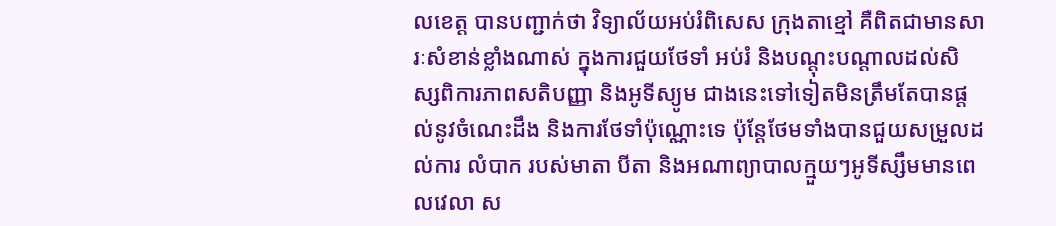លខេត្ត បានបញ្ជាក់ថា វិទ្យាល័យអប់រំពិសេស ក្រុងតាខ្មៅ គឺពិតជាមានសារៈសំខាន់ខ្លាំងណាស់ ក្នុងការជួយថែទាំ អប់រំ និងបណ្តុះបណ្ដាលដល់សិស្សពិការភាពសតិបញ្ញា និងអូទីស្យូម ជាងនេះទៅទៀតមិនត្រឹមតែបានផ្តល់នូវចំណេះដឹង និងការថែទាំប៉ុណ្ណោះទេ ប៉ុន្តែថែមទាំងបានជួយសម្រួលដល់ការ លំបាក របស់មាតា បីតា និងអណាព្យាបាលក្មួយៗអូទីស្សឹមមានពេលវេលា ស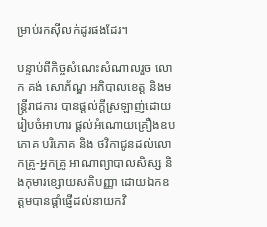ម្រាប់រកស៊ីលក់ដូរផងដែរ។

បន្ទាប់ពីកិច្ចសំណេះសំណាលរួច លោក គង់ សោភ័ណ្ឌ អភិបាលខេត្ត និងមន្ត្រីរាជការ បានផ្តល់ក្តីស្រឡាញ់ដោយរៀបចំអាហារ ផ្តល់អំណោយគ្រឿងឧបភោគ បរិភោគ និង ថវិកាជូនដល់លោកគ្រូ-អ្នកគ្រូ អាណាព្យាបាលសិស្ស និងកុមារខ្សោយសតិបញ្ញា ដោយឯកឧត្តមបានផ្ដាំផ្ញើដល់នាយកវិ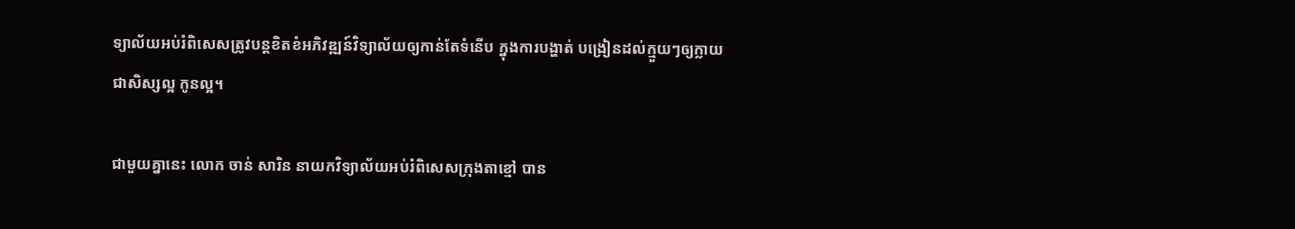ទ្យាល័យអប់រំពិសេសត្រូវបន្តខិតខំអភិវឌ្ឍន៍វិទ្យាល័យឲ្យកាន់តែទំនើប ក្នុងការបង្ហាត់ បង្រៀនដល់ក្មួយៗឲ្យក្លាយជាសិស្សល្អ កូនល្អ។

ជាមួយគ្នានេះ លោក ចាន់ សារិន នាយកវិទ្យាល័យអប់រំពិសេសក្រុងតាខ្មៅ បាន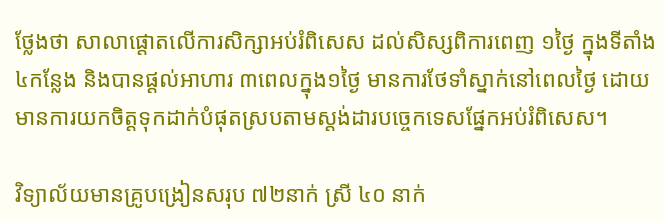ថ្លែងថា សាលាផ្តោតលើការសិក្សាអប់រំពិសេស ដល់សិស្សពិការពេញ ១ថ្ងៃ ក្នុងទីតាំង ៤កន្លែង និងបានផ្ដល់អាហារ ៣ពេលក្នុង១ថ្ងៃ មានការថែទាំស្នាក់នៅពេលថ្ងៃ ដោយមានការយកចិត្តទុកដាក់បំផុតស្របតាមស្តង់ដារបច្ចេកទេសផ្នែកអប់រំពិសេស។

វិទ្យាល័យមានគ្រូបង្រៀនសរុប ៧២នាក់ ស្រី ៤០ នាក់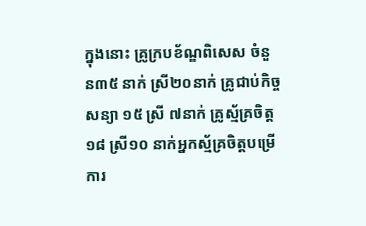ក្នុងនោះ គ្រូក្របខ័ណ្ឌពិសេស ចំនួន៣៥ នាក់ ស្រី២០នាក់ គ្រូជាប់កិច្ចសន្យា ១៥ ស្រី ៧នាក់ គ្រូស្ម័គ្រចិត្ត ១៨ ស្រី១០ នាក់អ្នកស្ម័គ្រចិត្តបម្រើការ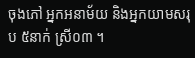ចុងភៅ អ្នកអនាម័យ និងអ្នកយាមសរុប ៥នាក់ ស្រី០៣ ។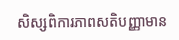សិស្សពិការភាពសតិបញ្ញាមាន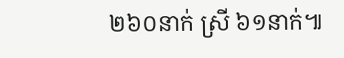២៦០នាក់ ស្រី ៦១នាក់៕